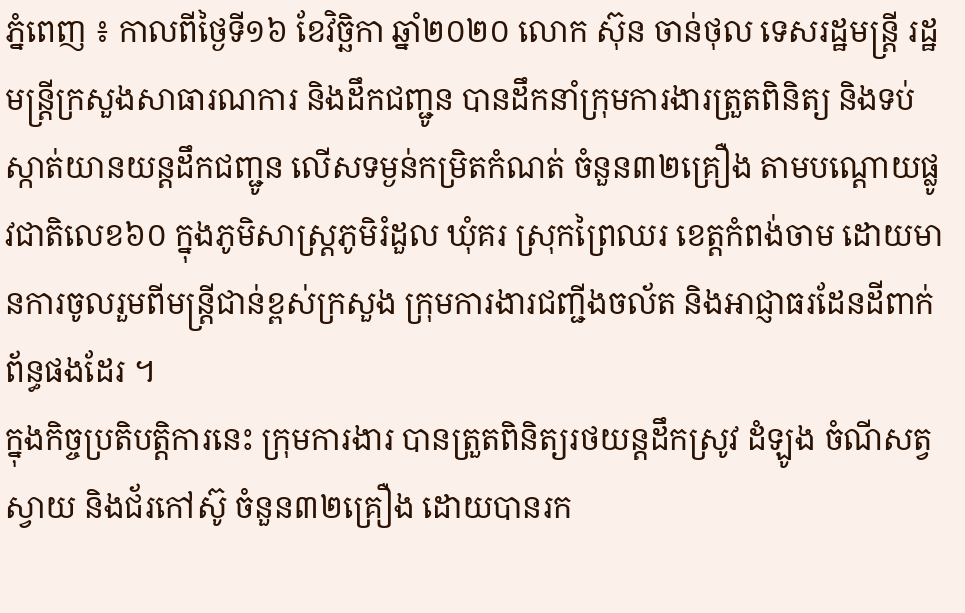ភ្នំពេញ ៖ កាលពីថ្ងៃទី១៦ ខែវិច្ឆិកា ឆ្នាំ២០២០ លោក ស៊ុន ចាន់ថុល ទេសរដ្ឋមន្ត្រី រដ្ឋមន្ត្រីក្រសួងសាធារណការ និងដឹកជញ្ជូន បានដឹកនាំក្រុមការងារត្រួតពិនិត្យ និងទប់ស្កាត់យានយន្តដឹកជញ្ជូន លើសទម្ងន់កម្រិតកំណត់ ចំនួន៣២គ្រឿង តាមបណ្ដោយផ្លូវជាតិលេខ៦០ ក្នុងភូមិសាស្ត្រភូមិរំដួល ឃុំគរ ស្រុកព្រៃឈរ ខេត្តកំពង់ចាម ដោយមានការចូលរួមពីមន្ត្រីជាន់ខ្ពស់ក្រសួង ក្រុមការងារជញ្ជីងចល័ត និងអាជ្ញាធរដែនដីពាក់ព័ន្ធផងដែរ ។
ក្នុងកិច្ចប្រតិបត្តិការនេះ ក្រុមការងារ បានត្រួតពិនិត្យរថយន្តដឹកស្រូវ ដំឡូង ចំណីសត្វ ស្វាយ និងជ័រកៅស៊ូ ចំនួន៣២គ្រឿង ដោយបានរក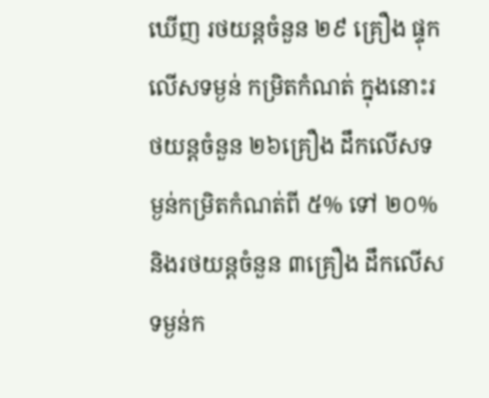ឃើញ រថយន្តចំនួន ២៩ គ្រឿង ផ្ទុកលើសទម្ងន់ កម្រិតកំណត់ ក្នុងនោះរថយន្តចំនួន ២៦គ្រឿង ដឹកលើសទម្ងន់កម្រិតកំណត់ពី ៥% ទៅ ២០% និងរថយន្តចំនួន ៣គ្រឿង ដឹកលើសទម្ងន់ក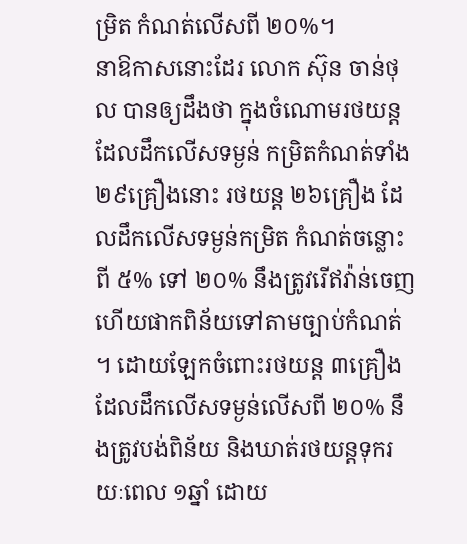ម្រិត កំណត់លើសពី ២០%។
នាឱកាសនោះដែរ លោក ស៊ុន ចាន់ថុល បានឲ្យដឹងថា ក្នុងចំណោមរថយន្ត ដែលដឹកលើសទម្ងន់ កម្រិតកំណត់ទាំង ២៩គ្រឿងនោះ រថយន្ត ២៦គ្រឿង ដែលដឹកលើសទម្ងន់កម្រិត កំណត់ចន្លោះពី ៥% ទៅ ២០% នឹងត្រូវរើឥវ៉ាន់ចេញ ហើយផាកពិន័យទៅតាមច្បាប់កំណត់ ។ ដោយឡែកចំពោះរថយន្ត ៣គ្រឿង ដែលដឹកលើសទម្ងន់លើសពី ២០% នឹងត្រូវបង់ពិន័យ និងឃាត់រថយន្តទុករយៈពេល ១ឆ្នាំ ដោយ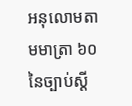អនុលោមតាមមាត្រា ៦០ នៃច្បាប់ស្តី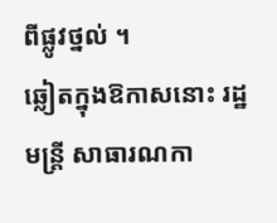ពីផ្លូវថ្នល់ ។
ឆ្លៀតក្នុងឱកាសនោះ រដ្ឋមន្ត្រី សាធារណកា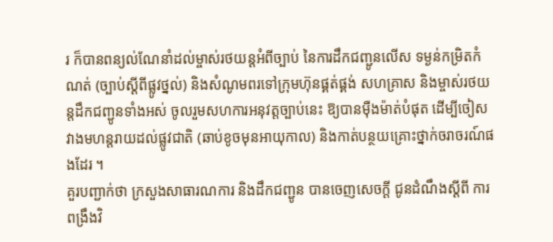រ ក៏បានពន្យល់ណែនាំដល់ម្ចាស់រថយន្តអំពីច្បាប់ នៃការដឹកជញ្ជូនលើស ទម្ងន់កម្រិតកំណត់ (ច្បាប់ស្ដីពីផ្លូវថ្នល់) និងសំណូមពរទៅក្រុមហ៊ុនផ្គត់ផ្គង់ សហគ្រាស និងម្ចាស់រថយន្តដឹកជញ្ជូនទាំងអស់ ចូលរួមសហការអនុវត្តច្បាប់នេះ ឱ្យបានម៉ឺងម៉ាត់បំផុត ដើម្បីចៀសវាងមហន្តរាយដល់ផ្លូវជាតិ (ឆាប់ខូចមុនអាយុកាល) និងកាត់បន្ថយគ្រោះថ្នាក់ចរាចរណ៍ផងដែរ ។
គួរបញ្ជាក់ថា ក្រសួងសាធារណការ និងដឹកជញ្ជូន បានចេញសេចក្តី ជូនដំណឹងស្តីពី ការពង្រឹងវិ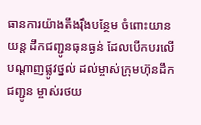ធានការយ៉ាងតឹងរ៉ឹងបន្ថែម ចំពោះយានយន្ត ដឹកជញ្ជូនធុនធ្ងន់ ដែលបើកបរលើបណ្តាញផ្លូវថ្នល់ ដល់ម្ចាស់ក្រុមហ៊ុនដឹកជញ្ជូន ម្ចាស់រថយ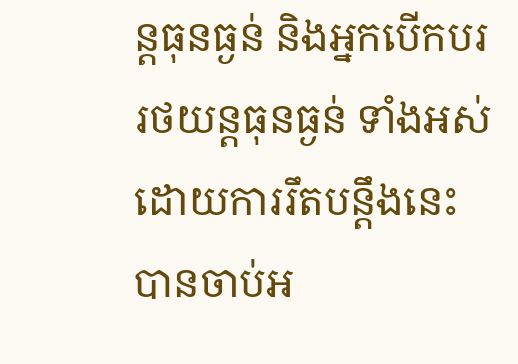ន្តធុនធ្ងន់ និងអ្នកបើកបររថយន្តធុនធ្ងន់ ទាំងអស់ ដោយការរឹតបន្តឹងនេះ បានចាប់អ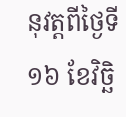នុវត្តពីថ្ងៃទី១៦ ខែវិច្ឆិ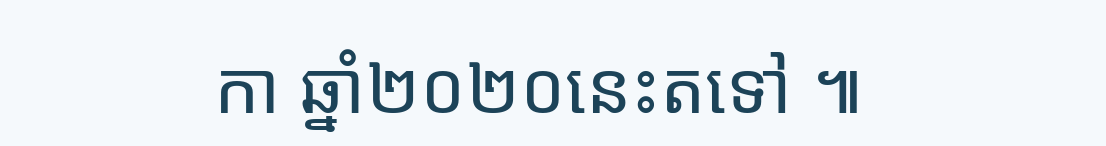កា ឆ្នាំ២០២០នេះតទៅ ៕